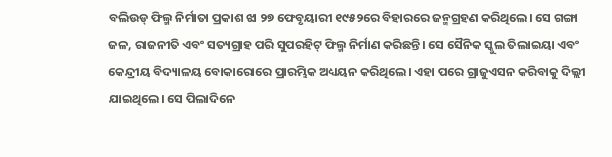ବଲିଉଡ୍ ଫିଲ୍ମ ନିର୍ମାତା ପ୍ରକାଶ ଝା ୨୭ ଫେବୃୟାରୀ ୧୯୫୨ରେ ବିହାରରେ ଜନ୍ମଗ୍ରହଣ କରିଥିଲେ। ସେ ଗଙ୍ଗା ଜଳ, ରାଜନୀତି ଏବଂ ସତ୍ୟଗ୍ରାହ ପରି ସୁପରହିଟ୍ ଫିଲ୍ମ ନିର୍ମାଣ କରିଛନ୍ତି। ସେ ସୈନିକ ସ୍କୁଲ ତିଲାଇୟା ଏବଂ କେନ୍ଦ୍ରୀୟ ବିଦ୍ୟାଳୟ ବୋକାରୋରେ ପ୍ରାରମ୍ଭିକ ଅଧ୍ୟୟନ କରିଥିଲେ। ଏହା ପରେ ଗ୍ରାଜୁଏସନ କରିବାକୁ ଦିଲ୍ଲୀ ଯାଇଥିଲେ। ସେ ପିଲାଦିନେ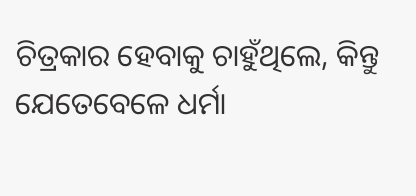ଚିତ୍ରକାର ହେବାକୁ ଚାହୁଁଥିଲେ, କିନ୍ତୁ ଯେତେବେଳେ ଧର୍ମା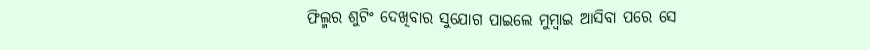ଫିଲ୍ମର ଶୁଟିଂ ଦେଖିବାର ସୁଯୋଗ ପାଇଲେ ମୁମ୍ବାଇ ଆସିବା ପରେ ସେ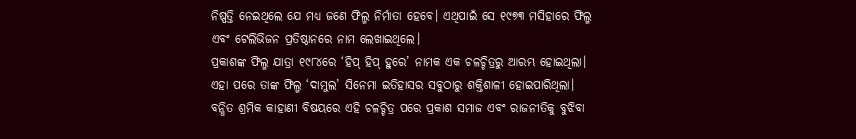ନିଷ୍ପତ୍ତି ନେଇଥିଲେ ଯେ ମଧ୍ୟ ଜଣେ ଫିଲ୍ମ ନିର୍ମାତା ହେବେ। ଏଥିପାଇଁ ସେ ୧୯୭୩ ମସିହାରେ ଫିଲ୍ମ ଏବଂ ଟେଲିଭିଜନ ପ୍ରତିଷ୍ଠାନରେ ନାମ ଲେଖାଇଥିଲେ।
ପ୍ରକାଶଙ୍କ ଫିଲ୍ମ ଯାତ୍ରା ୧୯୮୪ରେ ‘ହିପ୍ ହିପ୍ ହୁରେ’ ନାମକ ଏକ ଚଳଚ୍ଚିତ୍ରରୁ ଆରମ୍ଭ ହୋଇଥିଲା। ଏହା ପରେ ତାଙ୍କ ଫିଲ୍ମ ‘ଦାମୁଲ’ ସିନେମା ଇତିହାସର ସବୁଠାରୁ ଶକ୍ତିଶାଳୀ ହୋଇପାରିଥିଲା। ବନ୍ଧିତ ଶ୍ରମିକ କାହାଣୀ ବିଷୟରେ ଏହି ଚଳଚ୍ଚିତ୍ର ପରେ ପ୍ରକାଶ ସମାଜ ଏବଂ ରାଜନୀତିକୁ ବୁଝିବା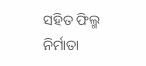ସହିତ ଫିଲ୍ମ ନିର୍ମାତା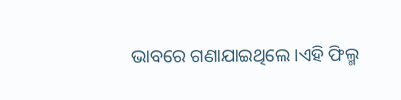ଭାବରେ ଗଣାଯାଇଥିଲେ ।ଏହି ଫିଲ୍ମ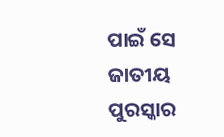ପାଇଁ ସେ ଜାତୀୟ ପୁରସ୍କାର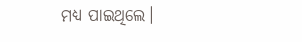ମଧ୍ୟ ପାଇଥିଲେ।